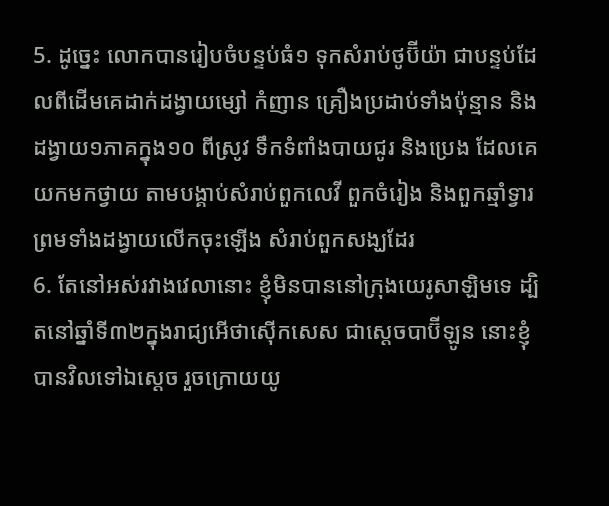5. ដូច្នេះ លោកបានរៀបចំបន្ទប់ធំ១ ទុកសំរាប់ថូប៊ីយ៉ា ជាបន្ទប់ដែលពីដើមគេដាក់ដង្វាយម្សៅ កំញាន គ្រឿងប្រដាប់ទាំងប៉ុន្មាន និងដង្វាយ១ភាគក្នុង១០ ពីស្រូវ ទឹកទំពាំងបាយជូរ និងប្រេង ដែលគេយកមកថ្វាយ តាមបង្គាប់សំរាប់ពួកលេវី ពួកចំរៀង និងពួកឆ្មាំទ្វារ ព្រមទាំងដង្វាយលើកចុះឡើង សំរាប់ពួកសង្ឃដែរ
6. តែនៅអស់រវាងវេលានោះ ខ្ញុំមិនបាននៅក្រុងយេរូសាឡិមទេ ដ្បិតនៅឆ្នាំទី៣២ក្នុងរាជ្យអើថាស៊ើកសេស ជាស្តេចបាប៊ីឡូន នោះខ្ញុំបានវិលទៅឯស្តេច រួចក្រោយយូ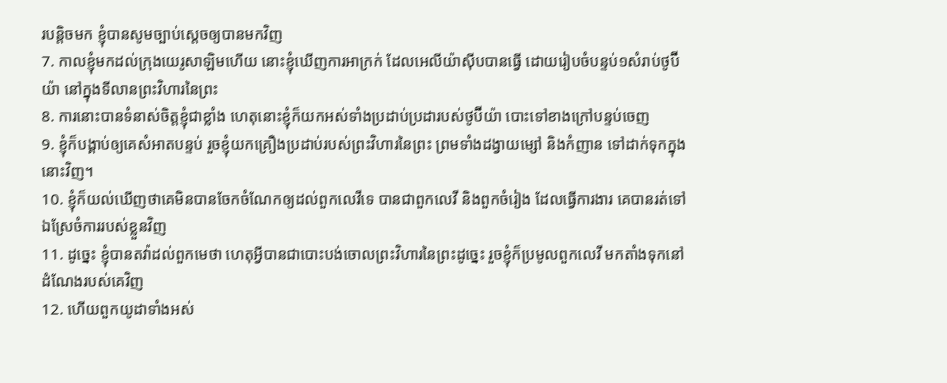របន្តិចមក ខ្ញុំបានសូមច្បាប់ស្តេចឲ្យបានមកវិញ
7. កាលខ្ញុំមកដល់ក្រុងយេរូសាឡិមហើយ នោះខ្ញុំឃើញការអាក្រក់ ដែលអេលីយ៉ាស៊ីបបានធ្វើ ដោយរៀបចំបន្ទប់១សំរាប់ថូប៊ីយ៉ា នៅក្នុងទីលានព្រះវិហារនៃព្រះ
8. ការនោះបានទំនាស់ចិត្តខ្ញុំជាខ្លាំង ហេតុនោះខ្ញុំក៏យកអស់ទាំងប្រដាប់ប្រដារបស់ថូប៊ីយ៉ា បោះទៅខាងក្រៅបន្ទប់ចេញ
9. ខ្ញុំក៏បង្គាប់ឲ្យគេសំអាតបន្ទប់ រួចខ្ញុំយកគ្រឿងប្រដាប់របស់ព្រះវិហារនៃព្រះ ព្រមទាំងដង្វាយម្សៅ និងកំញាន ទៅដាក់ទុកក្នុងនោះវិញ។
10. ខ្ញុំក៏យល់ឃើញថាគេមិនបានចែកចំណែកឲ្យដល់ពួកលេវីទេ បានជាពួកលេវី និងពួកចំរៀង ដែលធ្វើការងារ គេបានរត់ទៅឯស្រែចំការរបស់ខ្លួនវិញ
11. ដូច្នេះ ខ្ញុំបានតវ៉ាដល់ពួកមេថា ហេតុអ្វីបានជាបោះបង់ចោលព្រះវិហារនៃព្រះដូច្នេះ រួចខ្ញុំក៏ប្រមូលពួកលេវី មកតាំងទុកនៅដំណែងរបស់គេវិញ
12. ហើយពួកយូដាទាំងអស់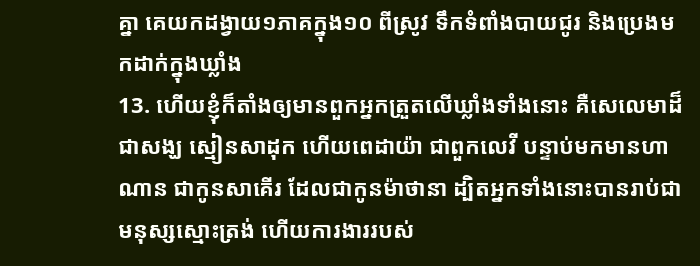គ្នា គេយកដង្វាយ១ភាគក្នុង១០ ពីស្រូវ ទឹកទំពាំងបាយជូរ និងប្រេងមកដាក់ក្នុងឃ្លាំង
13. ហើយខ្ញុំក៏តាំងឲ្យមានពួកអ្នកត្រួតលើឃ្លាំងទាំងនោះ គឺសេលេមាដ៏ជាសង្ឃ ស្មៀនសាដុក ហើយពេដាយ៉ា ជាពួកលេវី បន្ទាប់មកមានហាណាន ជាកូនសាគើរ ដែលជាកូនម៉ាថានា ដ្បិតអ្នកទាំងនោះបានរាប់ជាមនុស្សស្មោះត្រង់ ហើយការងាររបស់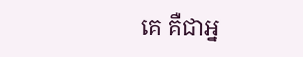គេ គឺជាអ្ន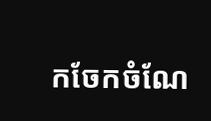កចែកចំណែ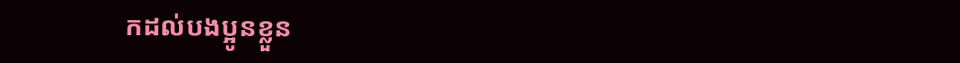កដល់បងប្អូនខ្លួន